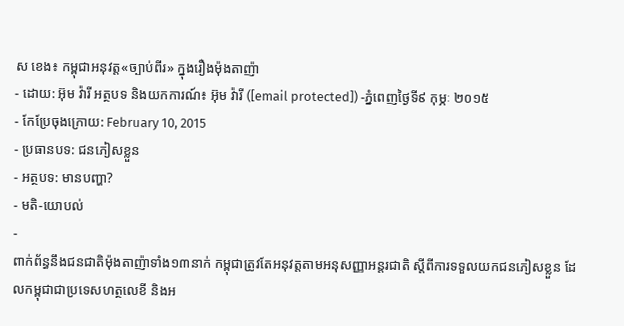ស ខេង៖ កម្ពុជាអនុវត្ត«ច្បាប់ពីរ» ក្នុងរឿងម៉ុងតាញ៉ា
- ដោយ: អ៊ុម វ៉ារី អត្ថបទ និងយកការណ៍៖ អ៊ុម វ៉ារី ([email protected]) -ភ្នំពេញថ្ងៃទី៩ កុម្ភៈ ២០១៥
- កែប្រែចុងក្រោយ: February 10, 2015
- ប្រធានបទ: ជនភៀសខ្លួន
- អត្ថបទ: មានបញ្ហា?
- មតិ-យោបល់
-
ពាក់ព័ន្ធនឹងជនជាតិម៉ុងតាញ៉ាទាំង១៣នាក់ កម្ពុជាត្រូវតែអនុវត្តតាមអនុសញ្ញាអន្តរជាតិ ស្តីពីការទទួលយកជនភៀសខ្លួន ដែលកម្ពុជាជាប្រទេសហត្ថលេខី និងអ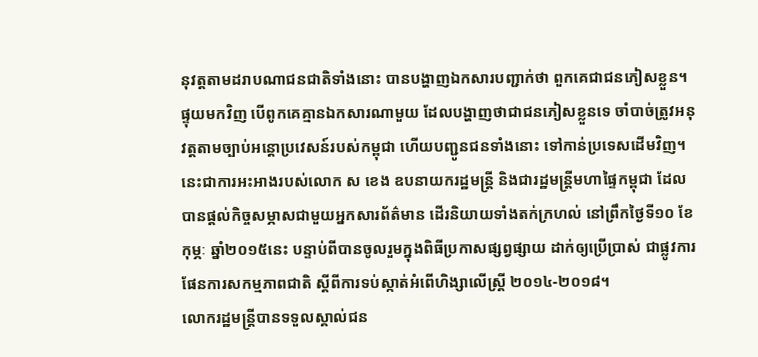នុវត្តតាមដរាបណាជនជាតិទាំងនោះ បានបង្ហាញឯកសារបញ្ជាក់ថា ពួកគេជាជនភៀសខ្លួន។ ផ្ទុយមកវិញ បើពូកគេគ្មានឯកសារណាមួយ ដែលបង្ហាញថាជាជនភៀសខ្លួនទេ ចាំបាច់ត្រូវអនុវត្តតាមច្បាប់អន្តោប្រវេសន៍របស់កម្ពុជា ហើយបញ្ជូនជនទាំងនោះ ទៅកាន់ប្រទេសដើមវិញ។ នេះជាការអះអាងរបស់លោក ស ខេង ឧបនាយករដ្ឋមន្ត្រី និងជារដ្ឋមន្ត្រីមហាផ្ទៃកម្ពុជា ដែលបានផ្តល់កិច្ចសម្ភាសជាមួយអ្នកសារព័ត៌មាន ដើរនិយាយទាំងតក់ក្រហល់ នៅព្រឹកថ្ងៃទី១០ ខែកុម្ភៈ ឆ្នាំ២០១៥នេះ បន្ទាប់ពីបានចូលរួមក្នុងពិធីប្រកាសផ្សព្វផ្សាយ ដាក់ឲ្យប្រើប្រាស់ ជាផ្លូវការផែនការសកម្មភាពជាតិ ស្តីពីការទប់ស្កាត់អំពើហិង្សាលើស្រ្តី ២០១៤-២០១៨។
លោករដ្ឋមន្ត្រីបានទទួលស្គាល់ជន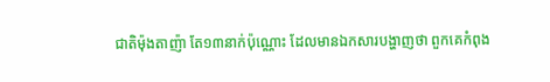ជាតិម៉ុងតាញ៉ា តែ១៣នាក់ប៉ុណ្ណោះ ដែលមានឯកសារបង្ហាញថា ពួកគេកំពុង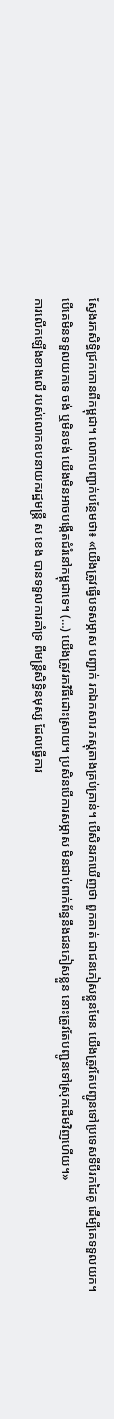ស្វែងរកសិទ្ធិជ្រកកោនពីកម្ពុជា។ លោកបញ្ជាក់បន្ថែមថា៖ «យើងត្រូវធ្វើបទសម្ភាស បញ្ជាក់ រកឯកសារ ភស្តុតាងគ្រប់គ្រាន់។ បើសិនរកឃើញថា ពួកគាត់ ជាជនភៀសខ្លួនមែន យើងត្រូវតែបញ្ជូនទៅប្រទេសទីបីរកដៃគូ ដើម្បីគេទទួលយក។ បើគេមិនទទួលយកទេ ចង់ ឬមិនចង់ យើងមិនអាចបង្កើតជំរំនៅកម្ពុជាទេ។ (…) យើងត្រូវរកវិធីដោះស្រាយ។ ប្រសិនបើការសម្ភាស មិនជាប់ពាក់ព័ន្ធនឹងជនភៀសខ្លួន នោះត្រូវតែបញ្ជូនទៅស្រុកដើមវិញហើយ។»
ការលើកឡើងខាងលើ របស់លោកឧបនាយករដ្ឋមន្ត្រី ស ខេង បានទទួលការគាំទ្រ ពីមន្ត្រីសិទ្ធិនមុស្ស ដែលធ្វើការ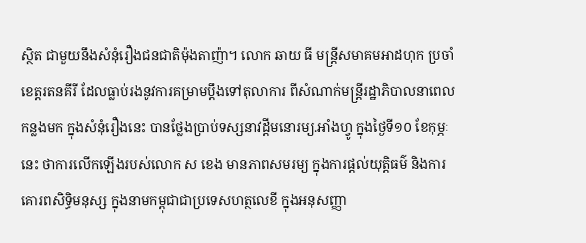ស្ថិត ជាមួយនឹងសំនុំរឿងជនជាតិម៉ុងតាញ៉ា។ លោក ឆាយ ធី មន្រ្តីសមាគមអាដហុក ប្រចាំខេត្តរតនគីរី ដែលធ្លាប់រងនូវការគម្រាមប្តឹងទៅតុលាការ ពីសំណាក់មន្រ្តីរដ្ឋាភិបាលនាពេលកន្លងមក ក្នុងសំនុំរឿងនេះ បានថ្លែងប្រាប់ទស្សនាវដ្តីមនោរម្យ.អាំងហ្វូ ក្នុងថ្ងៃទី១០ ខែកុម្ភៈនេះ ថាការលើកឡើងរបស់លោក ស ខេង មានភាពសមរម្យ ក្នុងការផ្តល់យុត្តិធម៌ និងការគោរពសិទ្ធិមនុស្ស ក្នុងនាមកម្ពុជាជាប្រទេសហត្ថលេខី ក្នុងអនុសញ្ញា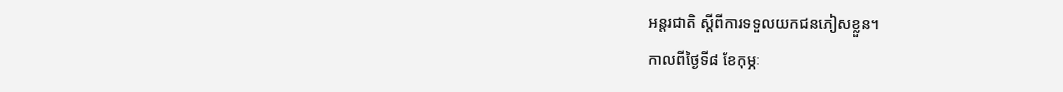អន្តរជាតិ ស្តីពីការទទួលយកជនភៀសខ្លួន។
កាលពីថ្ងៃទី៨ ខែកុម្ភៈ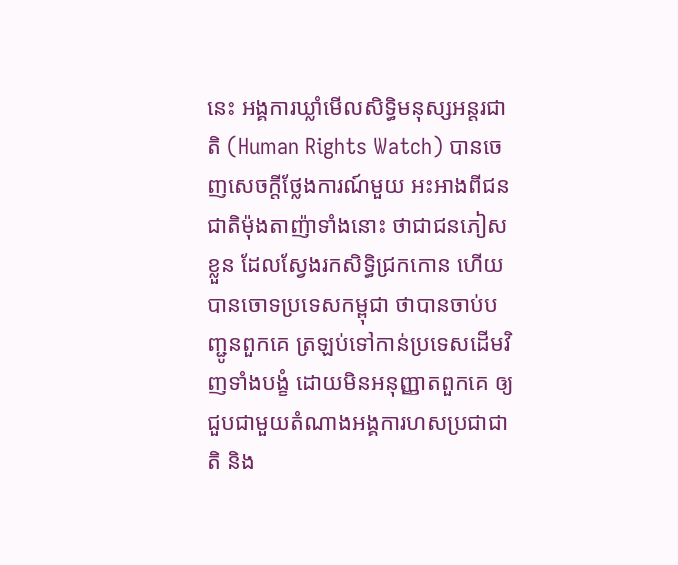នេះ អង្គការឃ្លាំមើលសិទ្ធិមនុស្សអន្តរជាតិ (Human Rights Watch) បានចេញសេចក្តីថ្លែងការណ៍មួយ អះអាងពីជនជាតិម៉ុងតាញ៉ាទាំងនោះ ថាជាជនភៀសខ្លួន ដែលស្វែងរកសិទ្ធិជ្រកកោន ហើយបានចោទប្រទេសកម្ពុជា ថាបានចាប់បញ្ជូនពួកគេ ត្រឡប់ទៅកាន់ប្រទេសដើមវិញទាំងបង្ខំ ដោយមិនអនុញ្ញាតពួកគេ ឲ្យជួបជាមួយតំណាងអង្គការហសប្រជាជាតិ និង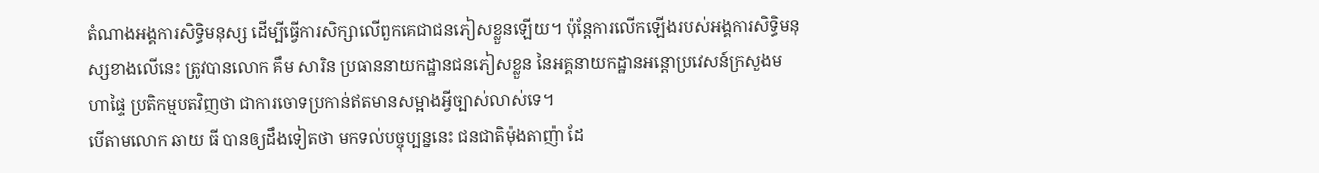តំណាងអង្គការសិទ្ធិមនុស្ស ដើម្បីធ្វើការសិក្សាលើពួកគេជាជនភៀសខ្លួនឡើយ។ ប៉ុន្តែការលើកឡើងរបស់អង្គការសិទ្ធិមនុស្សខាងលើនេះ ត្រូវបានលោក គឹម សារិន ប្រធាននាយកដ្ឋានជនភៀសខ្លួន នៃអគ្គនាយកដ្ឋានអន្តោប្រវេសន៍ក្រសួងមហាផ្ទៃ ប្រតិកម្មបតវិញថា ជាការចោទប្រកាន់ឥតមានសម្អាងអ្វីច្បាស់លាស់ទេ។
បើតាមលោក ឆាយ ធី បានឲ្យដឹងទៀតថា មកទល់បច្ចុប្បន្ននេះ ជនជាតិម៉ុងតាញ៉ា ដែ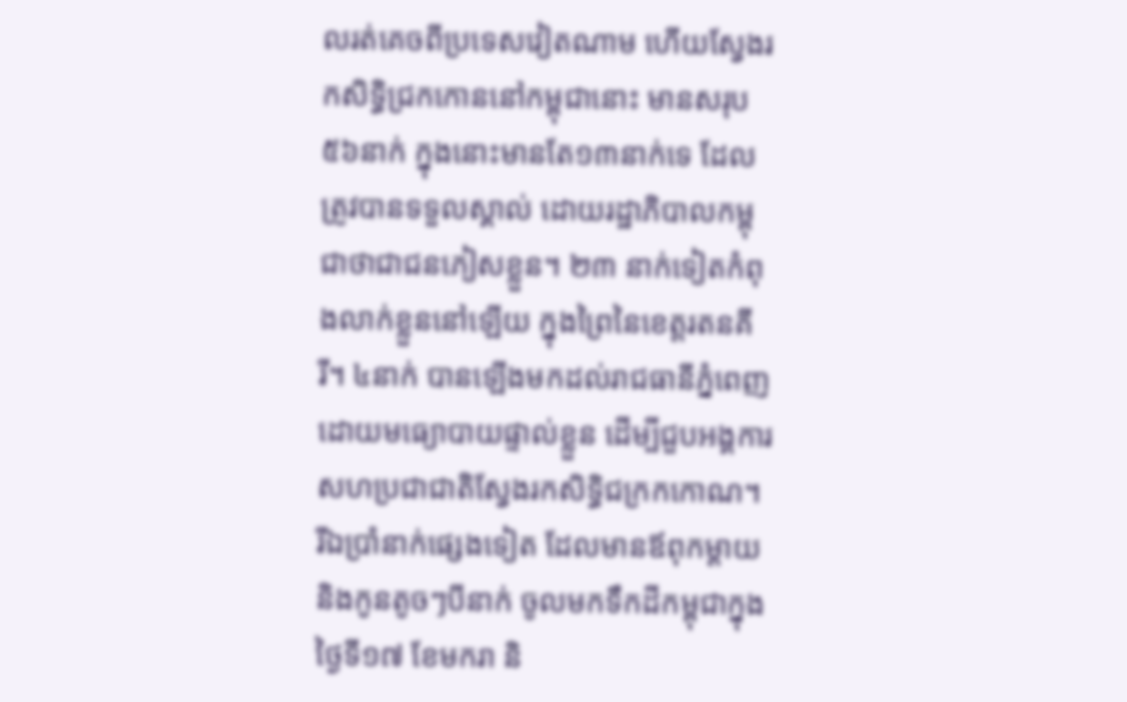លរត់គេចពីប្រទេសវៀតណាម ហើយស្វែងរកសិទ្ធិជ្រកកោននៅកម្ពុជានោះ មានសរុប៥៦នាក់ ក្នុងនោះមានតែ១៣នាក់ទេ ដែលត្រូវបានទទួលស្គាល់ ដោយរដ្ឋាភិបាលកម្ពុជាថាជាជនភៀសខ្លួន។ ២៣ នាក់ទៀតកំពុងលាក់ខ្លួននៅឡើយ ក្នុងព្រៃនៃខេត្តរតនគីរី។ ៤នាក់ បានឡើងមកដល់រាជធានីភ្នំពេញ ដោយមធ្យោបាយផ្ទាល់ខ្លួន ដើម្បីជួបអង្គការសហប្រជាជាតិស្វែងរកសិទ្ធិជក្រកកោណ។ រីឯប្រាំនាក់ផ្សេងទៀត ដែលមានឪពុកម្តាយ និងកូនតូចៗបីនាក់ ចូលមកទឹកដីកម្ពុជាក្នុងថ្ងៃទី១៧ ខែមករា និ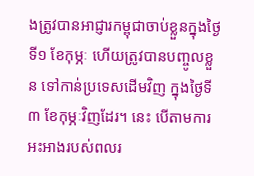ងត្រូវបានអាជ្ញារកម្ពុជាចាប់ខ្លួនក្នុងថ្ងៃទី១ ខែកុម្ភៈ ហើយត្រូវបានបញ្ចូលខ្លួន ទៅកាន់ប្រទេសដើមវិញ ក្នុងថ្ងៃទី៣ ខែកុម្ភៈវិញដែរ។ នេះ បើតាមការអះអាងរបស់ពលរ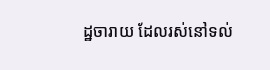ដ្ឋចារាយ ដែលរស់នៅទល់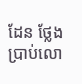ដែន ថ្លែងប្រាប់លោ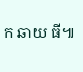ក ឆាយ ធី៕